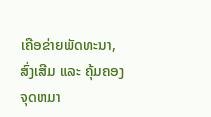ເຄືອຂ່າຍພັດທະນາ, ສົ່ງເສີມ ແລະ ຄຸ້ມຄອງຈຸດຫມາ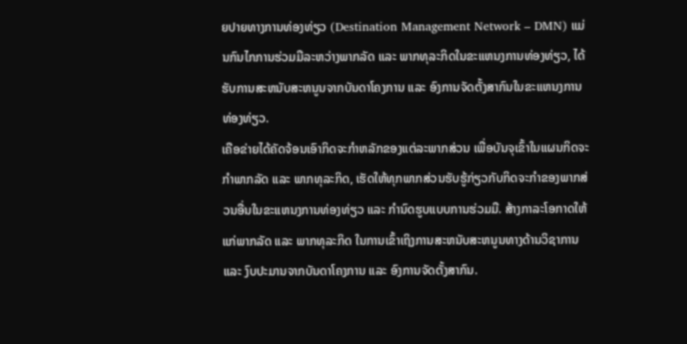ຍປາຍທາງການທ່ອງທ່ຽວ (Destination Management Network – DMN) ແມ່ນກົນໄກການຮ່ວມມືລະຫວ່າງພາກລັດ ແລະ ພາກທຸລະກິດໃນຂະແຫນງການທ່ອງທ່ຽວ, ໄດ້ຮັບການສະຫນັບສະຫນູນຈາກບັນດາໂຄງການ ແລະ ອົງການຈັດຕັ້ງສາກົນໃນຂະແຫນງການທ່ອງທ່ຽວ.
ເຄືອຂ່າຍໄດ້ຄັດຈ້ອນເອົາກິດຈະກຳຫລັກຂອງແຕ່ລະພາກສ່ວນ ເພື່ອບັນຈຸເຂົ້າໃນແຜນກິດຈະກຳພາກລັດ ແລະ ພາກທຸລະກິດ, ເຮັດໃຫ້ທຸກພາກສ່ວນຮັບຮູ້ກ່ຽວກັບກິດຈະກຳຂອງພາກສ່ວນອື່ນໃນຂະແຫນງການທ່ອງທ່ຽວ ແລະ ກຳນົດຮູບແບບການຮ່ວມມື. ສ້າງກາລະໂອກາດໃຫ້ແກ່ພາກລັດ ແລະ ພາກທຸລະກິດ ໃນການເຂົ້າເຖິງການສະຫນັບສະຫນູນທາງດ້ານວິຊາການ ແລະ ງົບປະມານຈາກບັນດາໂຄງການ ແລະ ອົງການຈັດຕັ້ງສາກົນ.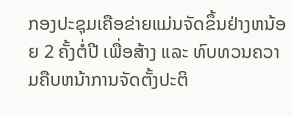ກອງປະຊຸມເຄືອຂ່າຍແມ່ນຈັດຂຶ້ນຢ່າງຫນ້ອຍ 2 ຄັ້ງຕໍ່ປີ ເພື່ອສ້າງ ແລະ ທົບທວນຄວາມຄືບຫນ້າການຈັດຕັ້ງປະຕິ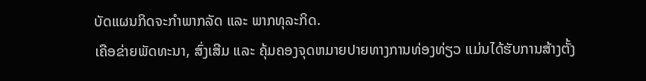ບັດແຜນກິດຈະກຳພາກລັດ ແລະ ພາກທຸລະກິດ.
ເຄືອຂ່າຍພັດທະນາ, ສົ່ງເສີມ ແລະ ຄຸ້ມຄອງຈຸດຫມາຍປາຍທາງການທ່ອງທ່ຽວ ແມ່ນໄດ້ຮັບການສ້າງຕັ້ງ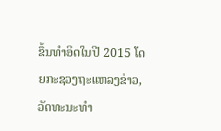ຂຶ້ນທຳອິດໃນປີ 2015 ໂດຍກະຊວງຖະແຫລງຂ່າວ, ວັດທະນະທຳ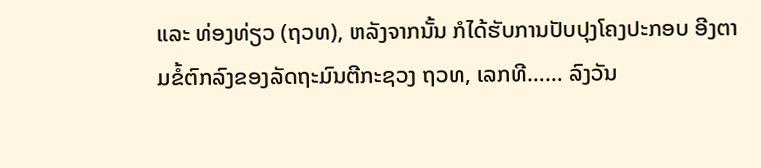ແລະ ທ່ອງທ່ຽວ (ຖວທ), ຫລັງຈາກນັ້ນ ກໍໄດ້ຮັບການປັບປຸງໂຄງປະກອບ ອີງຕາມຂໍ້ຕົກລົງຂອງລັດຖະມົນຕີກະຊວງ ຖວທ, ເລກທີ…… ລົງວັນ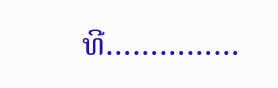ທີ……………